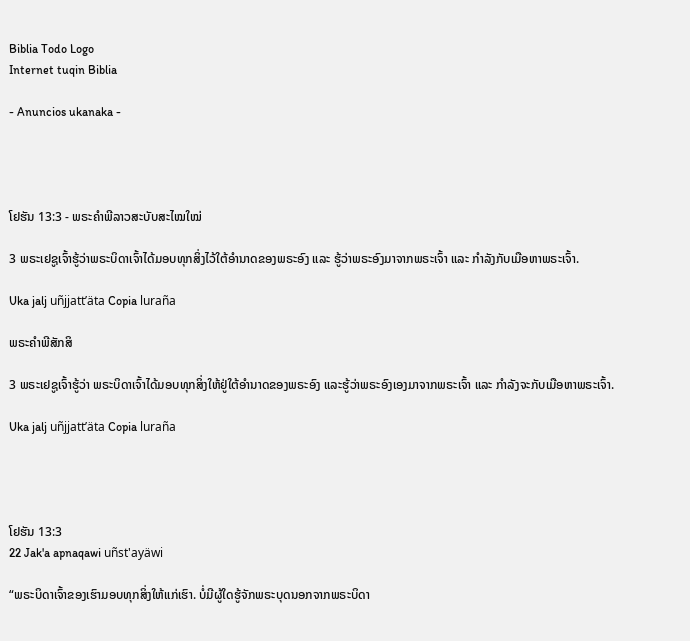Biblia Todo Logo
Internet tuqin Biblia

- Anuncios ukanaka -




ໂຢຮັນ 13:3 - ພຣະຄຳພີລາວສະບັບສະໄໝໃໝ່

3 ພຣະເຢຊູເຈົ້າຮູ້ວ່າພຣະບິດາເຈົ້າໄດ້ມອບທຸກສິ່ງໄວ້ໃຕ້ອຳນາດຂອງພຣະອົງ ແລະ ຮູ້ວ່າພຣະອົງມາຈາກພຣະເຈົ້າ ແລະ ກຳລັງກັບເມືອຫາພຣະເຈົ້າ.

Uka jalj uñjjattʼäta Copia luraña

ພຣະຄຳພີສັກສິ

3 ພຣະເຢຊູເຈົ້າຮູ້ວ່າ ພຣະບິດາເຈົ້າໄດ້ມອບທຸກສິ່ງໃຫ້ຢູ່ໃຕ້ອຳນາດຂອງພຣະອົງ ແລະຮູ້ວ່າພຣະອົງເອງມາຈາກພຣະເຈົ້າ ແລະ ກຳລັງຈະກັບເມືອຫາພຣະເຈົ້າ.

Uka jalj uñjjattʼäta Copia luraña




ໂຢຮັນ 13:3
22 Jak'a apnaqawi uñst'ayäwi

“ພຣະບິດາເຈົ້າຂອງເຮົາມອບທຸກສິ່ງໃຫ້ແກ່ເຮົາ. ບໍ່ມີຜູ້ໃດຮູ້ຈັກພຣະບຸດນອກຈາກພຣະບິດາ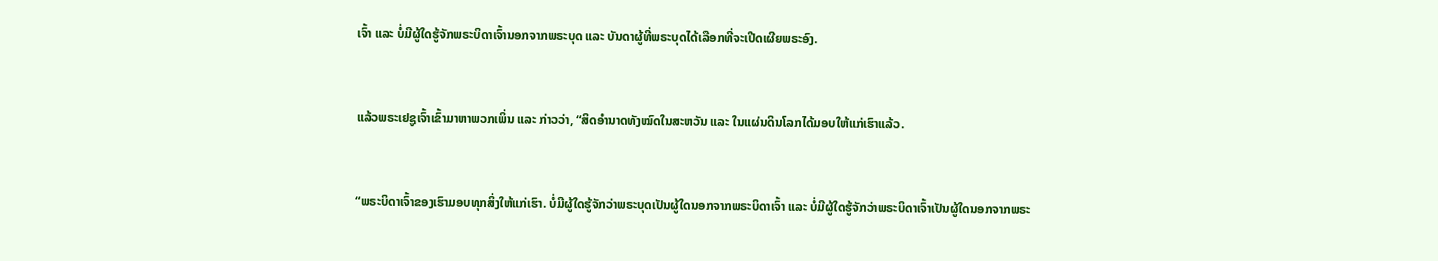ເຈົ້າ ແລະ ບໍ່ມີຜູ້ໃດຮູ້ຈັກພຣະບິດາເຈົ້ານອກຈາກພຣະບຸດ ແລະ ບັນດາຜູ້ທີ່ພຣະບຸດໄດ້ເລືອກທີ່ຈະເປີດເຜີຍພຣະອົງ.


ແລ້ວພຣະເຢຊູເຈົ້າເຂົ້າມາຫາພວກເພິ່ນ ແລະ ກ່າວວ່າ, “ສິດອຳນາດທັງໝົດໃນສະຫວັນ ແລະ ໃນແຜ່ນດິນໂລກໄດ້ມອບໃຫ້ແກ່ເຮົາແລ້ວ.


“ພຣະບິດາເຈົ້າຂອງເຮົາມອບທຸກສິ່ງໃຫ້ແກ່ເຮົາ. ບໍ່ມີຜູ້ໃດຮູ້ຈັກວ່າພຣະບຸດເປັນຜູ້ໃດນອກຈາກພຣະບິດາເຈົ້າ ແລະ ບໍ່ມີຜູ້ໃດຮູ້ຈັກວ່າພຣະບິດາເຈົ້າເປັນຜູ້ໃດນອກຈາກພຣະ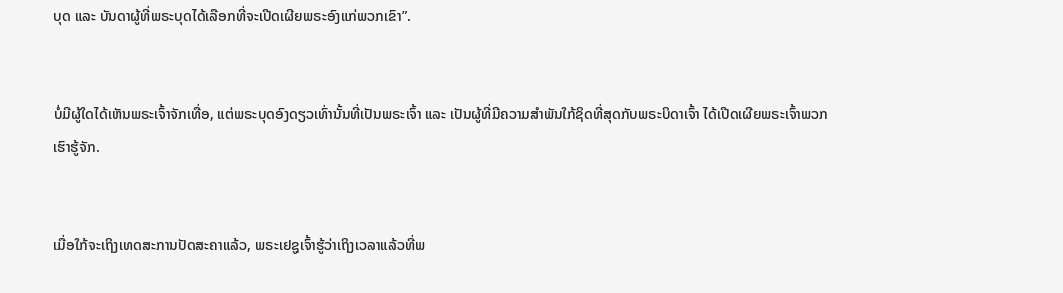ບຸດ ແລະ ບັນດາຜູ້ທີ່ພຣະບຸດໄດ້ເລືອກທີ່ຈະເປີດເຜີຍພຣະອົງແກ່ພວກເຂົາ”.


ບໍ່ມີຜູ້ໃດໄດ້ເຫັນພຣະເຈົ້າຈັກເທື່ອ, ແຕ່ພຣະບຸດອົງດຽວເທົ່ານັ້ນທີ່ເປັນພຣະເຈົ້າ ແລະ ເປັນຜູ້ທີ່ມີຄວາມສຳພັນໃກ້ຊິດທີ່ສຸດກັບພຣະບິດາເຈົ້າ ໄດ້ເປີດເຜີຍພຣະເຈົ້າພວກເຮົາຮູ້ຈັກ.


ເມື່ອໃກ້ຈະເຖິງເທດສະການປັດສະຄາແລ້ວ, ພຣະເຢຊູເຈົ້າຮູ້ວ່າເຖິງເວລາແລ້ວທີ່ພ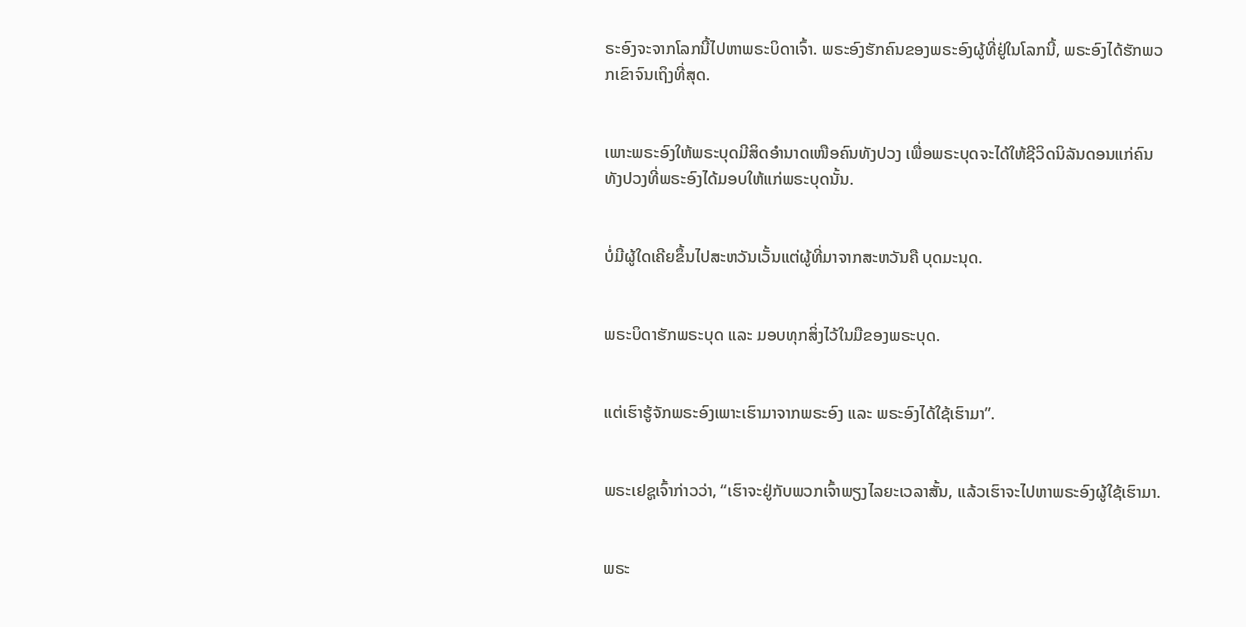ຣະອົງຈະຈາກໂລກນີ້ໄປຫາພຣະບິດາເຈົ້າ. ພຣະອົງຮັກຄົນຂອງພຣະອົງຜູ້ທີ່ຢູ່ໃນໂລກນີ້, ພຣະອົງໄດ້ຮັກພວກເຂົາຈົນເຖິງທີ່ສຸດ.


ເພາະພຣະອົງໃຫ້ພຣະບຸດມີສິດອຳນາດເໜືອຄົນທັງປວງ ເພື່ອພຣະບຸດຈະໄດ້ໃຫ້ຊີວິດນິລັນດອນແກ່ຄົນທັງປວງທີ່ພຣະອົງໄດ້ມອບໃຫ້ແກ່ພຣະບຸດນັ້ນ.


ບໍ່ມີຜູ້ໃດເຄີຍຂຶ້ນໄປສະຫວັນເວັ້ນແຕ່ຜູ້ທີ່ມາຈາກສະຫວັນຄື ບຸດມະນຸດ.


ພຣະບິດາຮັກພຣະບຸດ ແລະ ມອບທຸກສິ່ງໄວ້ໃນມືຂອງພຣະບຸດ.


ແຕ່ເຮົາຮູ້ຈັກພຣະອົງເພາະເຮົາມາຈາກພຣະອົງ ແລະ ພຣະອົງໄດ້ໃຊ້ເຮົາມາ”.


ພຣະເຢຊູເຈົ້າກ່າວວ່າ, “ເຮົາຈະຢູ່ກັບພວກເຈົ້າພຽງໄລຍະເວລາສັ້ນ, ແລ້ວເຮົາຈະໄປຫາພຣະອົງຜູ້ໃຊ້ເຮົາມາ.


ພຣະ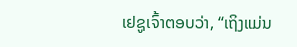ເຢຊູເຈົ້າຕອບວ່າ, “ເຖິງແມ່ນ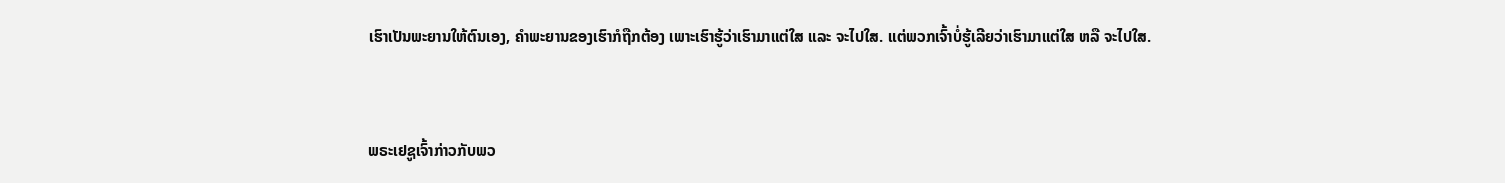ເຮົາເປັນພະຍານໃຫ້ຕົນເອງ, ຄຳພະຍານຂອງເຮົາກໍຖືກຕ້ອງ ເພາະເຮົາຮູ້ວ່າເຮົາມາແຕ່ໃສ ແລະ ຈະໄປໃສ. ແຕ່ພວກເຈົ້າບໍ່ຮູ້ເລີຍວ່າເຮົາມາແຕ່ໃສ ຫລື ຈະໄປໃສ.


ພຣະເຢຊູເຈົ້າກ່າວກັບພວ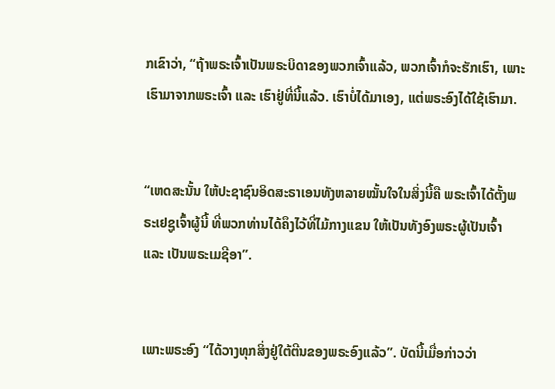ກເຂົາວ່າ, “ຖ້າພຣະເຈົ້າເປັນພຣະບິດາຂອງພວກເຈົ້າແລ້ວ, ພວກເຈົ້າກໍຈະຮັກເຮົາ, ເພາະເຮົາມາຈາກພຣະເຈົ້າ ແລະ ເຮົາຢູ່ທີ່ນີ້ແລ້ວ. ເຮົາບໍ່ໄດ້ມາເອງ, ແຕ່ພຣະອົງໄດ້ໃຊ້ເຮົາມາ.


“ເຫດສະນັ້ນ ໃຫ້ປະຊາຊົນອິດສະຣາເອນທັງຫລາຍໝັ້ນໃຈໃນສິ່ງນີ້ຄື ພຣະເຈົ້າໄດ້ຕັ້ງພຣະເຢຊູເຈົ້າຜູ້ນີ້ ທີ່ພວກທ່ານໄດ້ຄຶງໄວ້ທີ່ໄມ້ກາງແຂນ ໃຫ້ເປັນທັງອົງພຣະຜູ້ເປັນເຈົ້າ ແລະ ເປັນພຣະເມຊີອາ”.


ເພາະພຣະອົງ “ໄດ້ວາງທຸກສິ່ງຢູ່ໃຕ້ຕີນຂອງພຣະອົງແລ້ວ”. ບັດນີ້ເມື່ອກ່າວວ່າ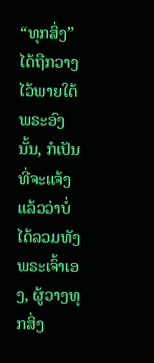“ທຸກສິ່ງ” ໄດ້ຖືກວາງໄວ້ພາຍໃຕ້ພຣະອົງນັ້ນ, ກໍເປັນທີ່ຈະແຈ້ງແລ້ວວ່າບໍ່ໄດ້ລວມທັງພຣະເຈົ້າເອງ, ຜູ້ວາງທຸກສິ່ງ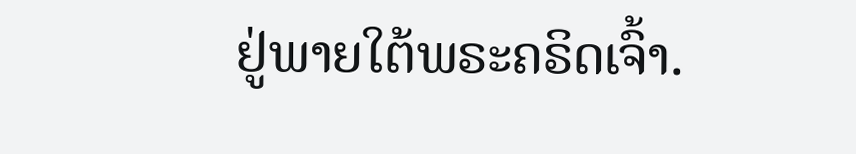ຢູ່ພາຍໃຕ້ພຣະຄຣິດເຈົ້າ.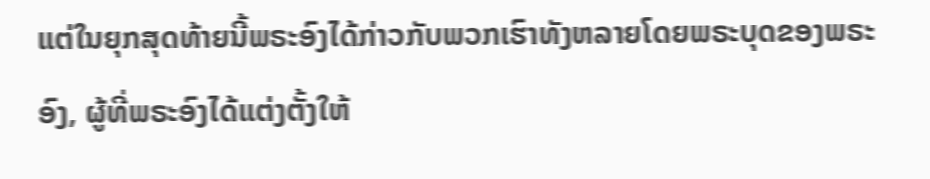ແຕ່ໃນຍຸກສຸດທ້າຍນີ້ພຣະອົງໄດ້ກ່າວກັບພວກເຮົາທັງຫລາຍໂດຍພຣະບຸດຂອງພຣະອົງ, ຜູ້ທີ່ພຣະອົງໄດ້ແຕ່ງຕັ້ງໃຫ້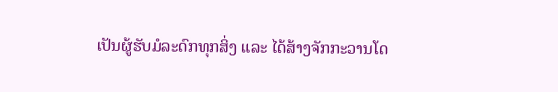ເປັນຜູ້ຮັບມໍລະດົກທຸກສິ່ງ ແລະ ໄດ້ສ້າງຈັກກະວານໂດ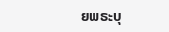ຍພຣະບຸ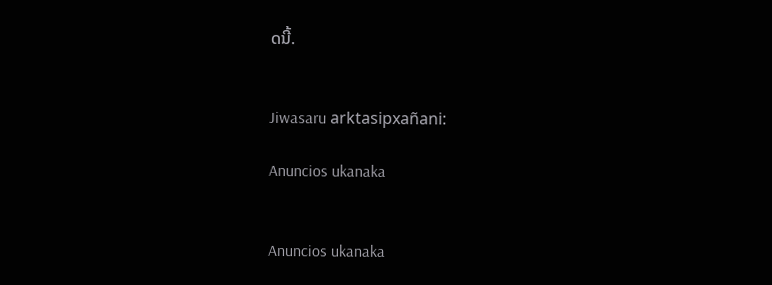ດນີ້.


Jiwasaru arktasipxañani:

Anuncios ukanaka


Anuncios ukanaka